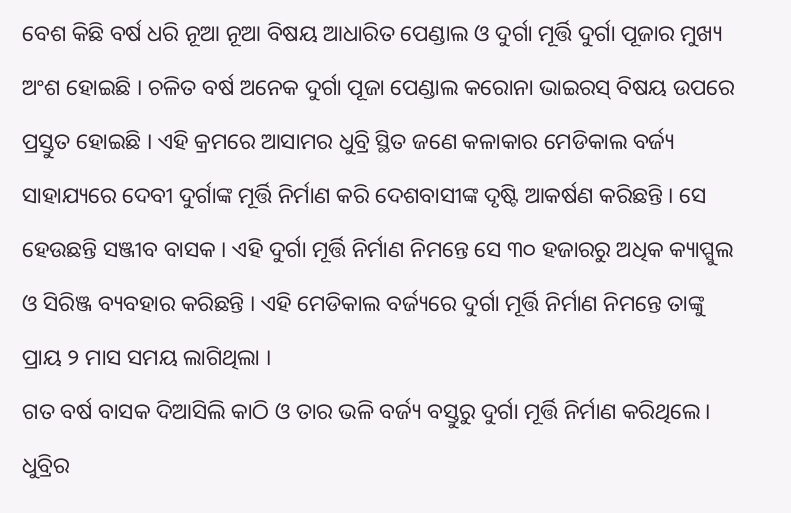ବେଶ କିଛି ବର୍ଷ ଧରି ନୂଆ ନୂଆ ବିଷୟ ଆଧାରିତ ପେଣ୍ଡାଲ ଓ ଦୁର୍ଗା ମୂର୍ତ୍ତି ଦୁର୍ଗା ପୂଜାର ମୁଖ୍ୟ ଅଂଶ ହୋଇଛି । ଚଳିତ ବର୍ଷ ଅନେକ ଦୁର୍ଗା ପୂଜା ପେଣ୍ଡାଲ କରୋନା ଭାଇରସ୍ ବିଷୟ ଉପରେ ପ୍ରସ୍ତୁତ ହୋଇଛି । ଏହି କ୍ରମରେ ଆସାମର ଧୁବ୍ରି ସ୍ଥିତ ଜଣେ କଳାକାର ମେଡିକାଲ ବର୍ଜ୍ୟ ସାହାଯ୍ୟରେ ଦେବୀ ଦୁର୍ଗାଙ୍କ ମୂର୍ତ୍ତି ନିର୍ମାଣ କରି ଦେଶବାସୀଙ୍କ ଦୃଷ୍ଟି ଆକର୍ଷଣ କରିଛନ୍ତି । ସେ ହେଉଛନ୍ତି ସଞ୍ଜୀବ ବାସକ । ଏହି ଦୁର୍ଗା ମୂର୍ତ୍ତି ନିର୍ମାଣ ନିମନ୍ତେ ସେ ୩୦ ହଜାରରୁ ଅଧିକ କ୍ୟାପ୍ସୁଲ ଓ ସିରିଞ୍ଜ ବ୍ୟବହାର କରିଛନ୍ତି । ଏହି ମେଡିକାଲ ବର୍ଜ୍ୟରେ ଦୁର୍ଗା ମୂର୍ତ୍ତି ନିର୍ମାଣ ନିମନ୍ତେ ତାଙ୍କୁ ପ୍ରାୟ ୨ ମାସ ସମୟ ଲାଗିଥିଲା ।
ଗତ ବର୍ଷ ବାସକ ଦିଆସିଲି କାଠି ଓ ତାର ଭଳି ବର୍ଜ୍ୟ ବସ୍ତୁରୁ ଦୁର୍ଗା ମୂର୍ତ୍ତି ନିର୍ମାଣ କରିଥିଲେ। ଧୁବ୍ରିର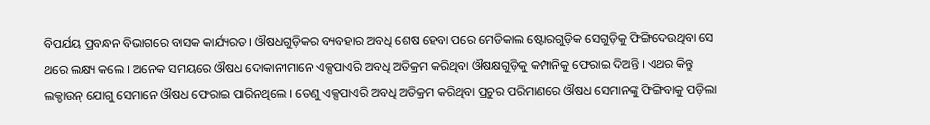ବିପର୍ଯୟ ପ୍ରବନ୍ଧନ ବିଭାଗରେ ବାସକ କାର୍ଯ୍ୟରତ। ଔଷଧଗୁଡ଼ିକର ବ୍ୟବହାର ଅବଧି ଶେଷ ହେବା ପରେ ମେଡିକାଲ ଷ୍ଟୋରଗୁଡ଼ିକ ସେଗୁଡ଼ିକୁ ଫିଙ୍ଗିଦେଉଥିବା ସେ ଥରେ ଲକ୍ଷ୍ୟ କଲେ । ଅନେକ ସମୟରେ ଔଷଧ ଦୋକାନୀମାନେ ଏକ୍ସପାଏରି ଅବଧି ଅତିକ୍ରମ କରିଥିବା ଔଷକ୍ଷଗୁଡ଼ିକୁ କମ୍ପାନିକୁ ଫେରାଇ ଦିଅନ୍ତି । ଏଥର କିନ୍ତୁ ଲକ୍ଡାଉନ୍ ଯୋଗୁ ସେମାନେ ଔଷଧ ଫେରାଇ ପାରିନଥିଲେ । ତେଣୁ ଏକ୍ସପାଏରି ଅବଧି ଅତିକ୍ରମ କରିଥିବା ପ୍ରଚୁର ପରିମାଣରେ ଔଷଧ ସେମାନଙ୍କୁ ଫିଙ୍ଗିବାକୁ ପଡ଼ିଲା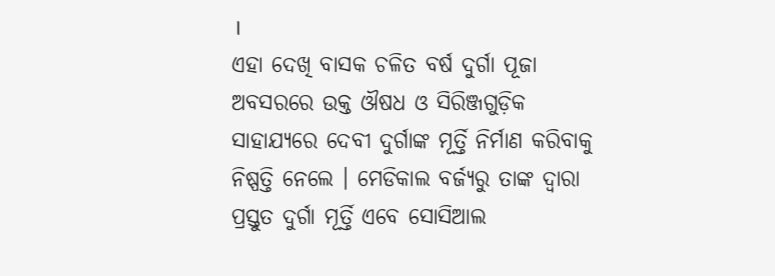।
ଏହା ଦେଖି ବାସକ ଚଳିତ ବର୍ଷ ଦୁର୍ଗା ପୂଜା ଅବସରରେ ଉକ୍ତ ଔଷଧ ଓ ସିରିଞ୍ଜଗୁଡ଼ିକ ସାହାଯ୍ୟରେ ଦେବୀ ଦୁର୍ଗାଙ୍କ ମୂର୍ତ୍ତି ନିର୍ମାଣ କରିବାକୁ ନିଷ୍ପତ୍ତି ନେଲେ । ମେଡିକାଲ ବର୍ଜ୍ୟରୁ ତାଙ୍କ ଦ୍ୱାରା ପ୍ରସ୍ତୁତ ଦୁର୍ଗା ମୂର୍ତ୍ତି ଏବେ ସୋସିଆଲ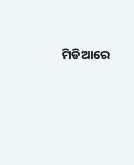ମିଡିଆରେ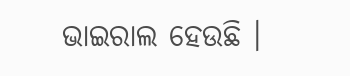ଭାଇରାଲ ହେଉଛି ।